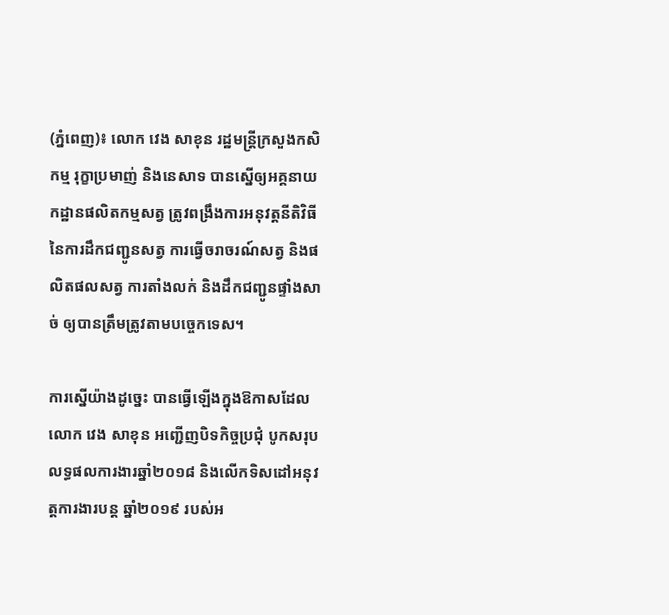(ភ្នំពេញ)៖ លោក វេង សាខុន រដ្ឋមន្ដ្រីក្រសួងកសិកម្ម រុក្ខាប្រមាញ់ និងនេសាទ បានស្នើឲ្យអគ្គនាយកដ្ឋានផលិតកម្មសត្វ ត្រូវពង្រឹងការអនុវត្តនីតិវិធី នៃការដឹកជញ្ជូនសត្វ ការធ្វើចរាចរណ៍សត្វ និងផលិតផលសត្វ ការតាំងលក់ និងដឹកជញ្ជូនផ្ទាំងសាច់ ឲ្យបានត្រឹមត្រូវតាមបច្ចេកទេស។

ការស្នើយ៉ាងដូច្នេះ បានធ្វើឡើងក្នុងឱកាសដែល លោក វេង សាខុន អញ្ជើញបិទកិច្ចប្រជុំ បូកសរុបលទ្ធផលការងារឆ្នាំ២០១៨ និងលើកទិសដៅអនុវត្តការងារបន្ត ឆ្នាំ២០១៩ របស់អ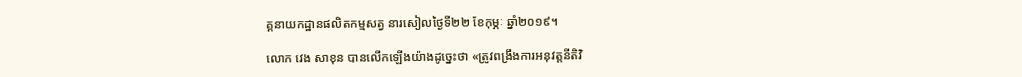គ្គនាយកដ្ឋានផលិតកម្មសត្វ នារសៀលថ្ងៃទី២២ ខែកុម្ភៈ ឆ្នាំ២០១៩។

លោក វេង សាខុន បានលើកឡើងយ៉ាងដូច្នេះថា «ត្រូវពង្រឹងការអនុវត្តនីតិវិ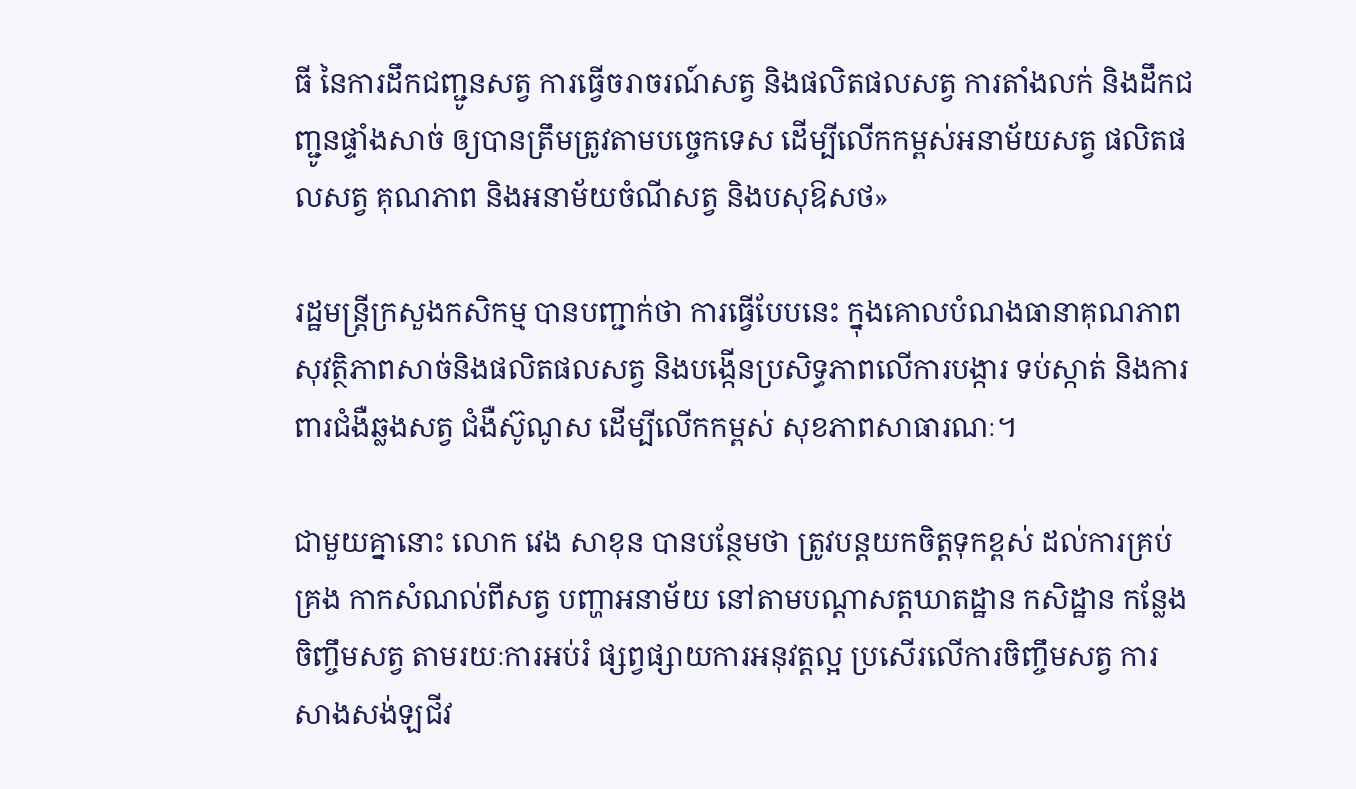ធី នៃការដឹកជញ្ជូនសត្វ ការធ្វើចរាចរណ៍សត្វ និងផលិតផលសត្វ ការតាំងលក់ និងដឹកជញ្ជូនផ្ទាំងសាច់ ឲ្យបានត្រឹមត្រូវតាមបច្ចេកទេស ដើម្បីលើកកម្ពស់អនាម័យសត្វ ផលិតផលសត្វ គុណភាព និងអនាម័យចំណីសត្វ និងបសុឱសថ»

រដ្ឋមន្ដ្រីក្រសួងកសិកម្ម បានបញ្ជាក់ថា ការធ្វើបែបនេះ ក្នុងគោលបំណងធានាគុណភាព សុវត្ថិភាពសាច់និងផលិតផលសត្វ និងបង្កើនប្រសិទ្ធភាពលើការបង្ការ ទប់ស្កាត់ និងការពារជំងឺឆ្លងសត្វ ជំងឺស៊ូណូស ដើម្បីលើកកម្ពស់ សុខភាពសាធារណៈ។

ជាមួយគ្នានោះ លោក វេង សាខុន បានបន្ថែមថា ត្រូវបន្តយកចិត្តទុកខ្ពស់ ដល់ការគ្រប់គ្រង កាកសំណល់ពីសត្វ បញ្ហាអនាម័យ នៅតាមបណ្តាសត្តឃាតដ្ឋាន កសិដ្ឋាន កន្លែងចិញ្ចឹមសត្វ តាមរយៈការអប់រំ ផ្សព្វផ្សាយការអនុវត្តល្អ ប្រសើរលើការចិញ្ចឹមសត្វ ការសាងសង់ឡជីវ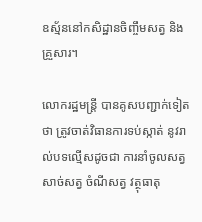ឧស្ម័ននៅកសិដ្ឋានចិញ្ចឹមសត្វ និងគ្រួសារ។

លោករដ្ឋមន្ដ្រី បានគូសបញ្ជាក់ទៀតថា ត្រូវចាត់វិធានការទប់ស្កាត់ នូវរាល់បទល្មើសដូចជា ការនាំចូលសត្វ សាច់សត្វ ចំណីសត្វ វត្ថុធាតុ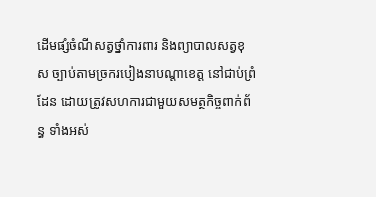ដើមផ្សំចំណីសត្វថ្នាំការពារ និងព្យាបាលសត្វខុស ច្បាប់តាមច្រករបៀងនាបណ្តាខេត្ត នៅជាប់ព្រំដែន ដោយត្រូវសហការជាមួយសមត្ថកិច្ចពាក់ព័ន្ធ ទាំងអស់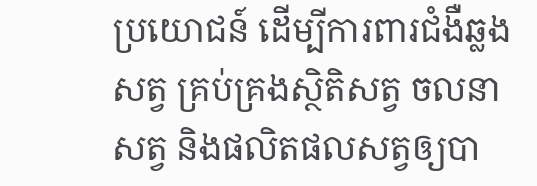ប្រយោជន៍ ដើម្បីការពារជំងឺឆ្លងសត្វ គ្រប់គ្រងស្ថិតិសត្វ ចលនាសត្វ និងផលិតផលសត្វឲ្យបា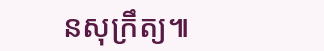នសុក្រឹត្យ៕